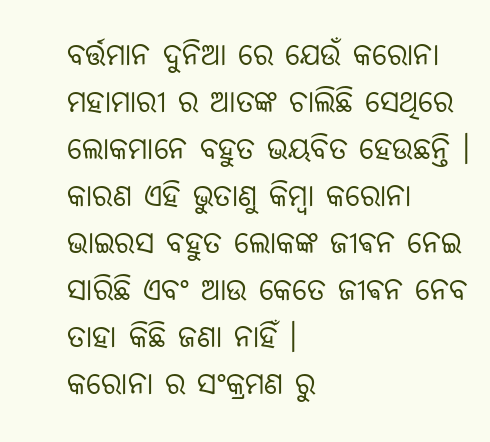ବର୍ତ୍ତମାନ ଦୁନିଆ ରେ ଯେଉଁ କରୋନା ମହାମାରୀ ର ଆତଙ୍କ ଚାଲିଛି ସେଥିରେ ଲୋକମାନେ ବହୁତ ଭୟବିତ ହେଉଛନ୍ତି । କାରଣ ଏହି ଭୁତାଣୁ କିମ୍ବା କରୋନା ଭାଇରସ ବହୁତ ଲୋକଙ୍କ ଜୀଵନ ନେଇ ସାରିଛି ଏବଂ ଆଉ କେତେ ଜୀଵନ ନେବ ତାହା କିଛି ଜଣା ନାହିଁ ।
କରୋନା ର ସଂକ୍ରମଣ ରୁ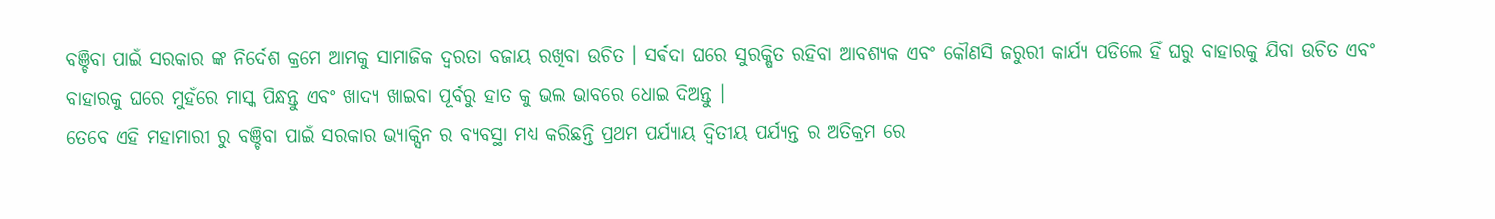ବଞ୍ଚିବା ପାଇଁ ସରକାର ଙ୍କ ନିର୍ଦେଶ କ୍ରମେ ଆମକୁ ସାମାଜିକ ଦ୍ଵରତା ବଜାୟ ରଖିବା ଉଚିତ । ସର୍ଵଦା ଘରେ ସୁରକ୍ଷିତ ରହିବା ଆବଶ୍ୟକ ଏବଂ କୌଣସି ଜରୁରୀ କାର୍ଯ୍ୟ ପଡିଲେ ହିଁ ଘରୁ ବାହାରକୁ ଯିବା ଉଚିତ ଏବଂ ବାହାରକୁ ଘରେ ମୁହଁରେ ମାସ୍କ ପିନ୍ଧନ୍ତୁ ଏବଂ ଖାଦ୍ୟ ଖାଇବା ପୂର୍ବରୁ ହାତ କୁ ଭଲ ଭାବରେ ଧୋଇ ଦିଅନ୍ତୁ ।
ତେବେ ଏହି ମହାମାରୀ ରୁ ବଞ୍ଚିବା ପାଇଁ ସରକାର ଭ୍ୟାକ୍ସିନ ର ବ୍ୟବସ୍ଥା ମଧ୍ୟ କରିଛନ୍ତି ପ୍ରଥମ ପର୍ଯ୍ୟାୟ ଦ୍ଵିତୀୟ ପର୍ଯ୍ୟନ୍ତ ର ଅତିକ୍ରମ ରେ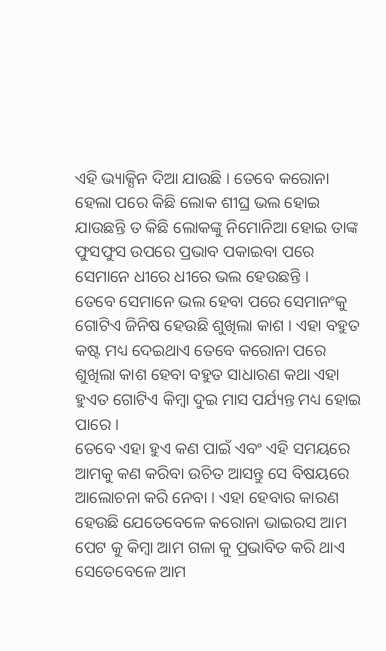ଏହି ଭ୍ୟାକ୍ସିନ ଦିଆ ଯାଉଛି । ତେବେ କରୋନା ହେଲା ପରେ କିଛି ଲୋକ ଶୀଘ୍ର ଭଲ ହୋଇ ଯାଉଛନ୍ତି ତ କିଛି ଲୋକଙ୍କୁ ନିମୋନିଆ ହୋଇ ତାଙ୍କ ଫୁସଫୁସ ଉପରେ ପ୍ରଭାବ ପକାଇବା ପରେ ସେମାନେ ଧୀରେ ଧୀରେ ଭଲ ହେଉଛନ୍ତି ।
ତେବେ ସେମାନେ ଭଲ ହେବା ପରେ ସେମାନଂକୁ ଗୋଟିଏ ଜିନିଷ ହେଉଛି ଶୁଖିଲା କାଶ । ଏହା ବହୁତ କଷ୍ଟ ମଧ୍ୟ ଦେଇଥାଏ ତେବେ କରୋନା ପରେ ଶୁଖିଲା କାଶ ହେବା ବହୁତ ସାଧାରଣ କଥା ଏହା ହୁଏତ ଗୋଟିଏ କିମ୍ବା ଦୁଇ ମାସ ପର୍ଯ୍ୟନ୍ତ ମଧ୍ୟ ହୋଇ ପାରେ ।
ତେବେ ଏହା ହୁଏ କଣ ପାଇଁ ଏବଂ ଏହି ସମୟରେ ଆମକୁ କଣ କରିବା ଉଚିତ ଆସନ୍ତୁ ସେ ବିଷୟରେ ଆଲୋଚନା କରି ନେବା । ଏହା ହେବାର କାରଣ ହେଉଛି ଯେତେବେଳେ କରୋନା ଭାଇରସ ଆମ ପେଟ କୁ କିମ୍ବା ଆମ ଗଳା କୁ ପ୍ରଭାବିତ କରି ଥାଏ ସେତେବେଳେ ଆମ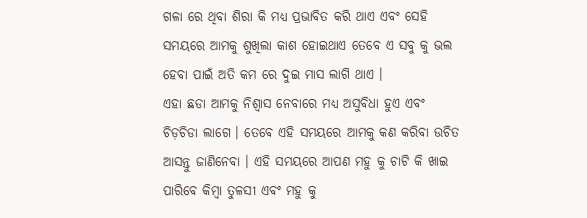ଗଳା ରେ ଥିବା ଶିରା କି ମଧ୍ୟ ପ୍ରଭାବିତ କରି ଥାଏ ଏବଂ ସେହି ସମୟରେ ଆମକୁ ଶୁଖିଲା କାଶ ହୋଇଥାଏ ତେବେ ଏ ସବୁ କୁ ଭଲ ହେବା ପାଇଁ ଅତି କମ ରେ ଦୁଇ ମାସ ଲାଗି ଥାଏ ।
ଏହା ଛଡା ଆମକୁ ନିଶ୍ୱାସ ନେବାରେ ମଧ୍ୟ ଅସୁବିଧା ହୁଏ ଏବଂ ଚିଡ଼ଚିଡା ଲାଗେ । ତେବେ ଏହି ସମୟରେ ଆମକୁ କଣ କରିବା ଉଚିତ ଆସନ୍ତୁ ଜାଣିନେବା । ଏହି ସମୟରେ ଆପଣ ମହୁ କୁ ଚାଟି କି ଖାଇ ପାରିବେ କିମ୍ବା ତୁଳସୀ ଏବଂ ମହୁ କୁ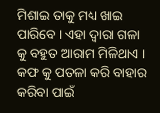ମିଶାଇ ତାକୁ ମଧ୍ୟ ଖାଇ ପାରିବେ । ଏହା ଦ୍ୱାରା ଗଳା କୁ ବହୁତ ଆରାମ ମିଳିଥାଏ । କଫ କୁ ପତଳା କରି ବାହାର କରିବା ପାଇଁ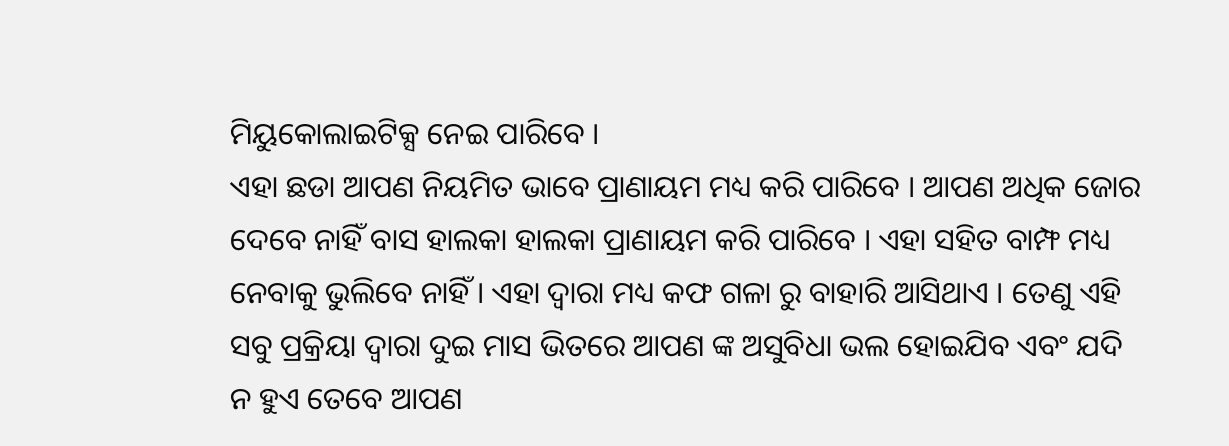ମିୟୁକୋଲାଇଟିକ୍ସ ନେଇ ପାରିବେ ।
ଏହା ଛଡା ଆପଣ ନିୟମିତ ଭାବେ ପ୍ରାଣାୟମ ମଧ୍ୟ କରି ପାରିବେ । ଆପଣ ଅଧିକ ଜୋର ଦେବେ ନାହିଁ ବାସ ହାଲକା ହାଲକା ପ୍ରାଣାୟମ କରି ପାରିବେ । ଏହା ସହିତ ବାମ୍ଫ ମଧ୍ୟ ନେବାକୁ ଭୁଲିବେ ନାହିଁ । ଏହା ଦ୍ୱାରା ମଧ୍ୟ କଫ ଗଳା ରୁ ବାହାରି ଆସିଥାଏ । ତେଣୁ ଏହି ସବୁ ପ୍ରକ୍ରିୟା ଦ୍ୱାରା ଦୁଇ ମାସ ଭିତରେ ଆପଣ ଙ୍କ ଅସୁବିଧା ଭଲ ହୋଇଯିବ ଏବଂ ଯଦି ନ ହୁଏ ତେବେ ଆପଣ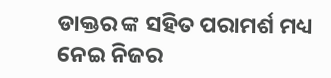ଡାକ୍ତର ଙ୍କ ସହିତ ପରାମର୍ଶ ମଧ୍ୟ ନେଇ ନିଜର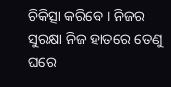ଚିକିତ୍ସା କରିବେ । ନିଜର ସୁରକ୍ଷା ନିଜ ହାତରେ ତେଣୁ ଘରେ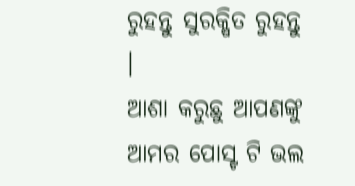ରୁହନ୍ତୁ ସୁରକ୍ଷିତ ରୁହନ୍ତୁ ।
ଆଶା କରୁଛୁ ଆପଣଙ୍କୁ ଆମର ପୋସ୍ଟ ଟି ଭଲ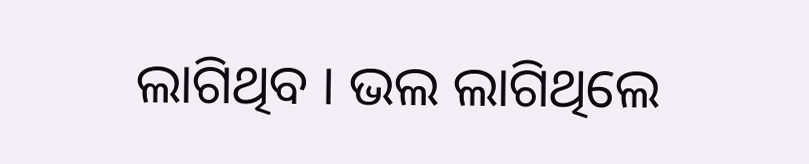ଲାଗିଥିବ । ଭଲ ଲାଗିଥିଲେ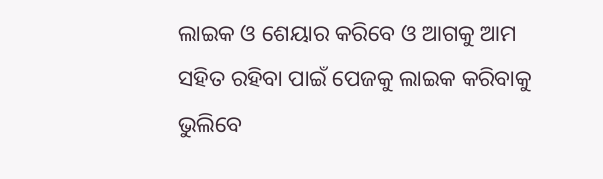ଲାଇକ ଓ ଶେୟାର କରିବେ ଓ ଆଗକୁ ଆମ ସହିତ ରହିବା ପାଇଁ ପେଜକୁ ଲାଇକ କରିବାକୁ ଭୁଲିବେ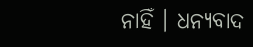ନାହିଁ । ଧନ୍ୟବାଦ